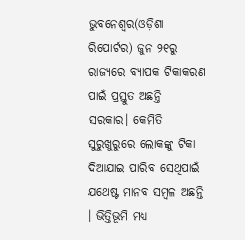ଭୁବନେଶ୍ୱର(ଓଡ଼ିଶା ରିପୋର୍ଟର) ଜୁନ ୨୧ରୁ ରାଜ୍ୟରେ ବ୍ୟାପକ ଟିକାକରଣ ପାଇଁ ପ୍ରସ୍ତୁତ ଅଛନ୍ତି ସରକାର। କେମିତି ସୁରୁଖୁରୁରେ ଲୋକଙ୍କୁ ଟିକା ଦିଆଯାଇ ପାରିବ ସେଥିପାଇଁ ଯଥେଷ୍ଟ ମାନବ ସମ୍ବଳ ଅଛନ୍ତି । ଭିତ୍ତିଭୂମି ମଧ୍ୟ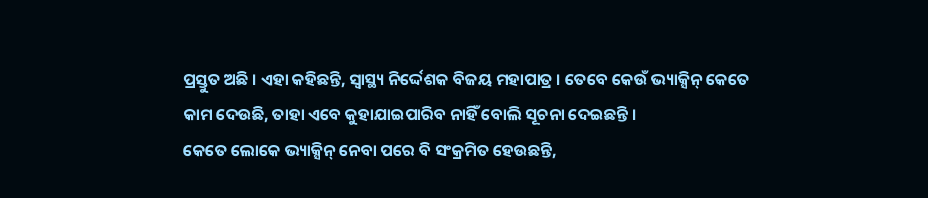ପ୍ରସ୍ତୁତ ଅଛି । ଏହା କହିଛନ୍ତି, ସ୍ୱାସ୍ଥ୍ୟ ନିର୍ଦ୍ଦେଶକ ବିଜୟ ମହାପାତ୍ର । ତେବେ କେଉଁ ଭ୍ୟାକ୍ସିନ୍ କେତେ କାମ ଦେଉଛି, ତାହା ଏବେ କୁହାଯାଇପାରିବ ନାହିଁ ବୋଲି ସୂଚନା ଦେଇଛନ୍ତି ।
କେତେ ଲୋକେ ଭ୍ୟାକ୍ସିନ୍ ନେବା ପରେ ବି ସଂକ୍ରମିତ ହେଉଛନ୍ତି,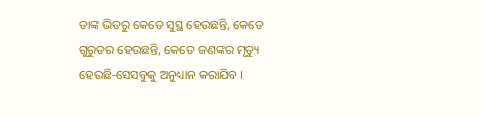ତାଙ୍କ ଭିତରୁ କେତେ ସୁସ୍ଥ ହେଉଛନ୍ତି, କେତେ ଗୁରୁତର ହେଉଛନ୍ତି, କେତେ ଜଣଙ୍କର ମୃତ୍ୟୁ ହେଉଛି-ସେସବୁକୁ ଅନୁଧ୍ୟାନ କରାଯିବ ।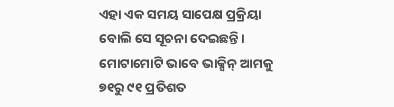ଏହା ଏକ ସମୟ ସାପେକ୍ଷ ପ୍ରକ୍ରିୟା ବୋଲି ସେ ସୂଚନା ଦେଇଛନ୍ତି ।
ମୋଟାମୋଟି ଭାବେ ଭାକ୍ସିନ୍ ଆମକୁ ୭୧ରୁ ୯୧ ପ୍ରତିଶତ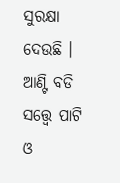ସୁରକ୍ଷା ଦେଉଛି । ଆଣ୍ଟି ବଡି ସତ୍ତ୍ୱେ ପାଟି ଓ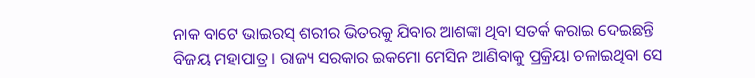ନାକ ବାଟେ ଭାଇରସ୍ ଶରୀର ଭିତରକୁ ଯିବାର ଆଶଙ୍କା ଥିବା ସତର୍କ କରାଇ ଦେଇଛନ୍ତି ବିଜୟ ମହାପାତ୍ର । ରାଜ୍ୟ ସରକାର ଇକମୋ ମେସିନ ଆଣିବାକୁ ପ୍ରକ୍ରିୟା ଚଳାଇଥିବା ସେ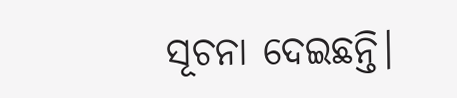ସୂଚନା ଦେଇଛନ୍ତି।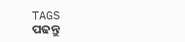TAGS
ପଢନ୍ତୁ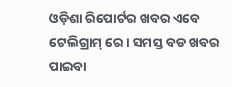ଓଡ଼ିଶା ରିପୋର୍ଟର ଖବର ଏବେ ଟେଲିଗ୍ରାମ୍ ରେ। ସମସ୍ତ ବଡ ଖବର ପାଇବା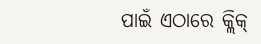ପାଇଁ ଏଠାରେ କ୍ଲିକ୍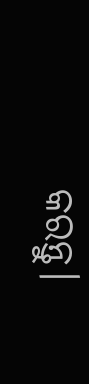କରନ୍ତୁ।